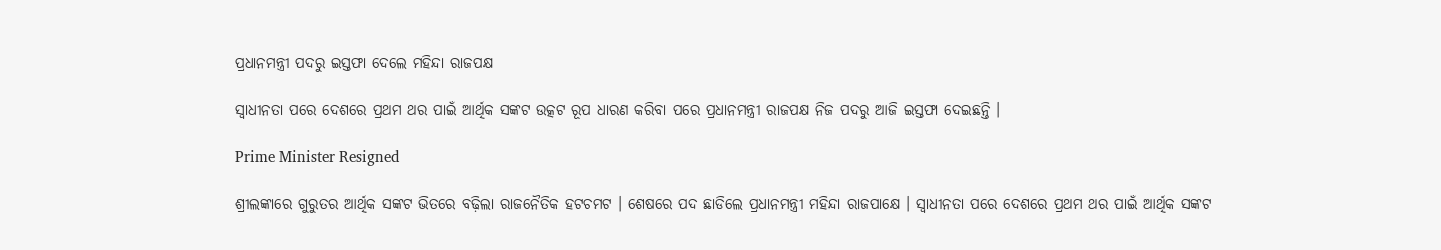ପ୍ରଧାନମନ୍ତ୍ରୀ ପଦରୁ ଇସ୍ତଫା ଦେଲେ ମହିନ୍ଦା ରାଜପକ୍ଷ

ସ୍ୱାଧୀନତା ପରେ ଦେଶରେ ପ୍ରଥମ ଥର ପାଇଁ ଆର୍ଥିକ ସଙ୍କଟ ଉତ୍କଟ ରୂପ ଧାରଣ କରିବା ପରେ ପ୍ରଧାନମନ୍ତ୍ରୀ ରାଜପକ୍ଷ ନିଜ ପଦରୁ ଆଜି ଇସ୍ତଫା ଦେଇଛନ୍ତି ।

Prime Minister Resigned

ଶ୍ରୀଲଙ୍କାରେ ଗୁରୁତର ଆର୍ଥିକ ସଙ୍କଟ ଭିତରେ ବଢ଼ିଲା ରାଜନୈତିକ ହଟଚମଟ । ଶେଷରେ ପଦ ଛାଡିଲେ ପ୍ରଧାନମନ୍ତ୍ରୀ ମହିନ୍ଦା ରାଜପାକ୍ଷେ । ସ୍ୱାଧୀନତା ପରେ ଦେଶରେ ପ୍ରଥମ ଥର ପାଇଁ ଆର୍ଥିକ ସଙ୍କଟ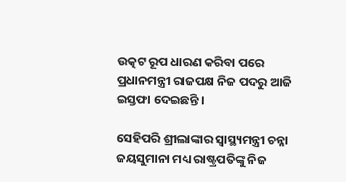ଉତ୍କଟ ରୂପ ଧାରଣ କରିବା ପରେ ପ୍ରଧାନମନ୍ତ୍ରୀ ରାଜପକ୍ଷ ନିଜ ପଦରୁ ଆଜି ଇସ୍ତଫା ଦେଇଛନ୍ତି ।

ସେହିପରି ଶ୍ରୀଲାଙ୍କାର ସ୍ୱାସ୍ଥ୍ୟମନ୍ତ୍ରୀ ଚନ୍ନା ଜୟସୁମାନା ମଧ୍ୟ ରାଷ୍ଟ୍ରପତିଙ୍କୁ ନିଜ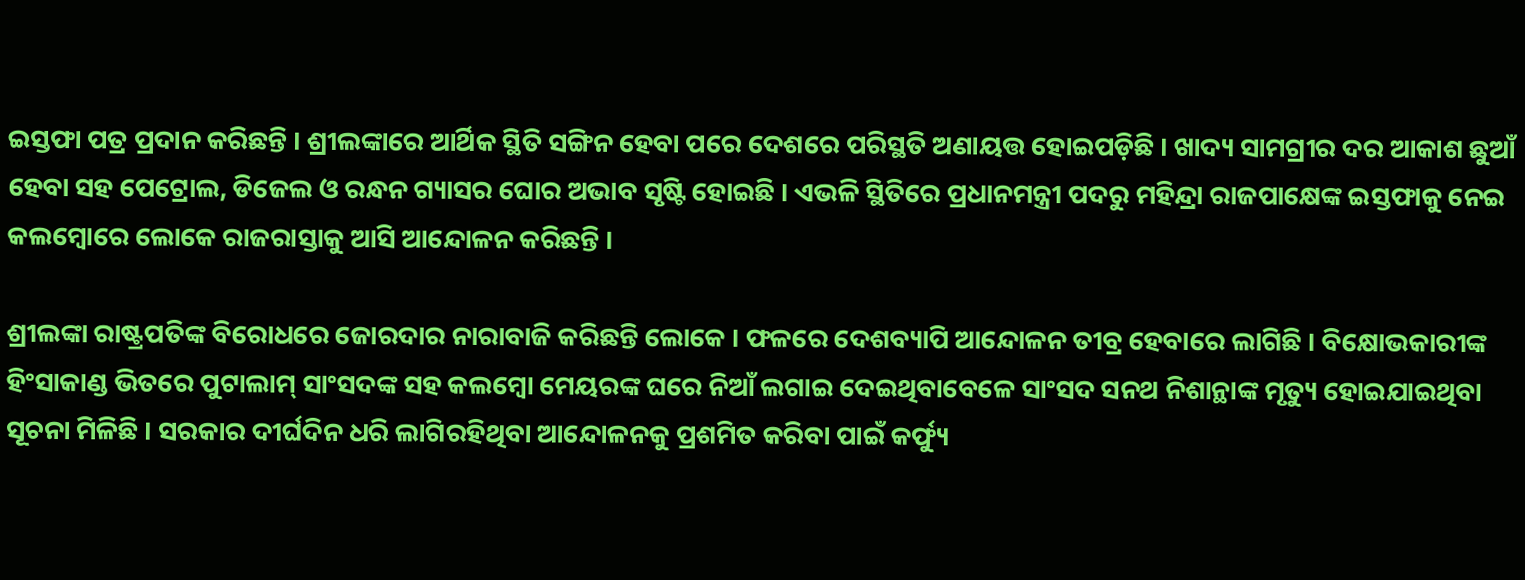ଇସ୍ତଫା ପତ୍ର ପ୍ରଦାନ କରିଛନ୍ତି । ଶ୍ରୀଲଙ୍କାରେ ଆର୍ଥିକ ସ୍ଥିତି ସଙ୍ଗିନ ହେବା ପରେ ଦେଶରେ ପରିସ୍ଥତି ଅଣାୟତ୍ତ ହୋଇପଡ଼ିଛି । ଖାଦ୍ୟ ସାମଗ୍ରୀର ଦର ଆକାଶ ଛୁଆଁ ହେବା ସହ ପେଟ୍ରୋଲ, ଡିଜେଲ ଓ ରନ୍ଧନ ଗ୍ୟାସର ଘୋର ଅଭାବ ସୃଷ୍ଟି ହୋଇଛି । ଏଭଳି ସ୍ଥିତିରେ ପ୍ରଧାନମନ୍ତ୍ରୀ ପଦରୁ ମହିନ୍ଦ୍ରା ରାଜପାକ୍ଷେଙ୍କ ଇସ୍ତଫାକୁ ନେଇ କଲମ୍ବୋରେ ଲୋକେ ରାଜରାସ୍ତାକୁ ଆସି ଆନ୍ଦୋଳନ କରିଛନ୍ତି ।

ଶ୍ରୀଲଙ୍କା ରାଷ୍ଟ୍ରପତିଙ୍କ ବିରୋଧରେ ଜୋରଦାର ନାରାବାଜି କରିଛନ୍ତି ଲୋକେ । ଫଳରେ ଦେଶବ୍ୟାପି ଆନ୍ଦୋଳନ ତୀବ୍ର ହେବାରେ ଲାଗିଛି । ବିକ୍ଷୋଭକାରୀଙ୍କ ହିଂସାକାଣ୍ଡ ଭିତରେ ପୁଟାଲାମ୍ ସାଂସଦଙ୍କ ସହ କଲମ୍ବୋ ମେୟରଙ୍କ ଘରେ ନିଆଁ ଲଗାଇ ଦେଇଥିବାବେଳେ ସାଂସଦ ସନଥ ନିଶାନ୍ଥାଙ୍କ ମୃତ୍ୟୁ ହୋଇଯାଇଥିବା ସୂଚନା ମିଳିଛି । ସରକାର ଦୀର୍ଘଦିନ ଧରି ଲାଗିରହିଥିବା ଆନ୍ଦୋଳନକୁ ପ୍ରଶମିତ କରିବା ପାଇଁ କର୍ଫ୍ୟୁ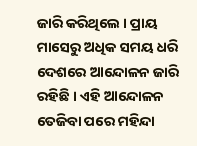ଜାରି କରିଥିଲେ । ପ୍ରାୟ ମାସେରୁ ଅଧିକ ସମୟ ଧରି ଦେଶରେ ଆନ୍ଦୋଳନ ଜାରି ରହିଛି । ଏହି ଆନ୍ଦୋଳନ ତେଜିବା ପରେ ମହିନ୍ଦା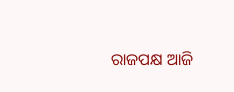ରାଜପକ୍ଷ ଆଜି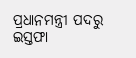ପ୍ରଧାନମନ୍ତ୍ରୀ ପଦରୁ ଇସ୍ତଫା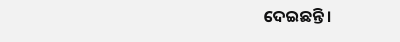ଦେଇଛନ୍ତି ।